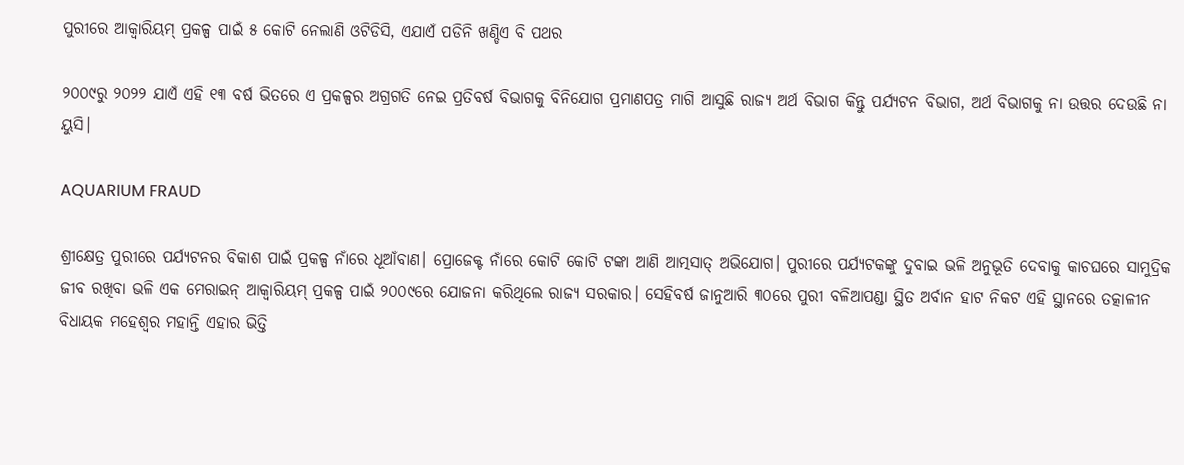ପୁରୀରେ ଆକ୍ୱାରିୟମ୍ ପ୍ରକଳ୍ପ ପାଇଁ ୫ କୋଟି ନେଲାଣି ଓଟିଡିସି, ଏଯାଏଁ ପଡିନି ଖଣ୍ଡିଏ ବି ପଥର

୨୦୦୯ରୁ ୨୦୨୨ ଯାଏଁ ଏହି ୧୩ ବର୍ଷ ଭିତରେ ଏ ପ୍ରକଳ୍ପର ଅଗ୍ରଗତି ନେଇ ପ୍ରତିବର୍ଷ ବିଭାଗକୁ ବିନିଯୋଗ ପ୍ରମାଣପତ୍ର ମାଗି ଆସୁଛି ରାଜ୍ୟ ଅର୍ଥ ବିଭାଗ କିନ୍ତୁ ପର୍ଯ୍ୟଟନ ବିଭାଗ, ଅର୍ଥ ବିଭାଗକୁ ନା ଉତ୍ତର ଦେଉଛି ନା ୟୁସି।

AQUARIUM FRAUD

ଶ୍ରୀକ୍ଷେତ୍ର ପୁରୀରେ ପର୍ଯ୍ୟଟନର ବିକାଶ ପାଇଁ ପ୍ରକଳ୍ପ ନାଁରେ ଧୂଆଁବାଣ। ପ୍ରୋଜେକ୍ଟ ନାଁରେ କୋଟି କୋଟି ଟଙ୍କା ଆଣି ଆତ୍ମସାତ୍ ଅଭିଯୋଗ। ପୁରୀରେ ପର୍ଯ୍ୟଟକଙ୍କୁ ଦୁବାଇ ଭଳି ଅନୁଭୂତି ଦେବାକୁ କାଚଘରେ ସାମୁଦ୍ରିକ ଜୀବ ରଖିବା ଭଳି ଏକ ମେରାଇନ୍ ଆକ୍ୱାରିୟମ୍ ପ୍ରକଳ୍ପ ପାଇଁ ୨୦୦୯ରେ ଯୋଜନା କରିଥିଲେ ରାଜ୍ୟ ସରକାର। ସେହିବର୍ଷ ଜାନୁଆରି ୩୦ରେ ପୁରୀ ବଳିଆପଣ୍ଡା ସ୍ଥିତ ଅର୍ବାନ ହାଟ ନିକଟ ଏହି ସ୍ଥାନରେ ତତ୍କାଳୀନ ବିଧାୟକ ମହେଶ୍ୱର ମହାନ୍ତି ଏହାର ଭିତ୍ତି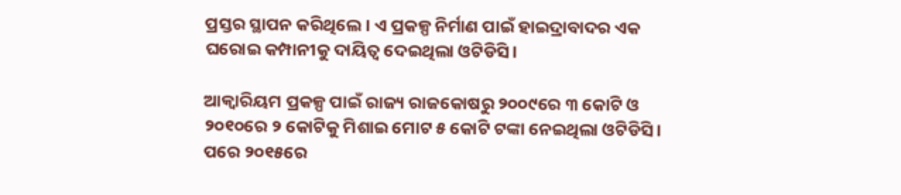ପ୍ରସ୍ତର ସ୍ଥାପନ କରିଥିଲେ। ଏ ପ୍ରକଳ୍ପ ନିର୍ମାଣ ପାଇଁ ହାଇଦ୍ରାବାଦର ଏକ ଘରୋଇ କମ୍ପାନୀକୁ ଦାୟିତ୍ୱ ଦେଇଥିଲା ଓଟିଡିସି।

ଆକ୍ୱାରିୟମ ପ୍ରକଳ୍ପ ପାଇଁ ରାଜ୍ୟ ରାଜକୋଷରୁ ୨୦୦୯ରେ ୩ କୋଟି ଓ ୨୦୧୦ରେ ୨ କୋଟିକୁ ମିଶାଇ ମୋଟ ୫ କୋଟି ଟଙ୍କା ନେଇଥିଲା ଓଟିଡିସି। ପରେ ୨୦୧୫ରେ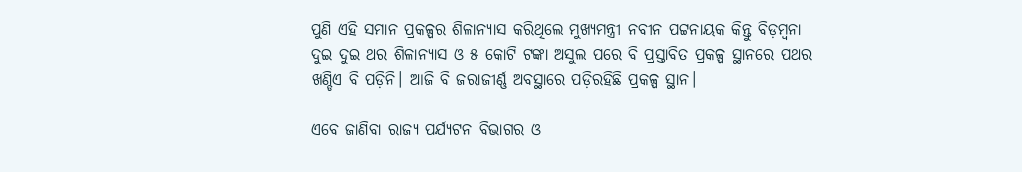ପୁଣି ଏହି ସମାନ ପ୍ରକଳ୍ପର ଶିଳାନ୍ୟାସ କରିଥିଲେ ମୁଖ୍ୟମନ୍ତ୍ରୀ ନବୀନ ପଟ୍ଟନାୟକ କିନ୍ତୁ ବିଡ଼ମ୍ବନା ଦୁଇ ଦୁଇ ଥର ଶିଳାନ୍ୟାସ ଓ ୫ କୋଟି ଟଙ୍କା ଅସୁଲ ପରେ ବି ପ୍ରସ୍ତାବିତ ପ୍ରକଳ୍ପ ସ୍ଥାନରେ ପଥର ଖଣ୍ଡିଏ ବି ପଡ଼ିନି। ଆଜି ବି ଜରାଜୀର୍ଣ୍ଣ ଅବସ୍ଥାରେ ପଡ଼ିରହିଛି ପ୍ରକଳ୍ପ ସ୍ଥାନ।

ଏବେ ଜାଣିବା ରାଜ୍ୟ ପର୍ଯ୍ୟଟନ ବିଭାଗର ଓ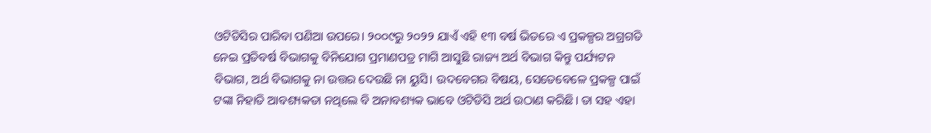ଓଟିଡିସିର ପାରିବା ପଣିଆ ଉପରେ। ୨୦୦୯ରୁ ୨୦୨୨ ଯାଏଁ ଏହି ୧୩ ବର୍ଷ ଭିତରେ ଏ ପ୍ରକଳ୍ପର ଅଗ୍ରଗତି ନେଇ ପ୍ରତିବର୍ଷ ବିଭାଗକୁ ବିନିଯୋଗ ପ୍ରମାଣପତ୍ର ମାଗି ଆସୁଛି ରାଜ୍ୟ ଅର୍ଥ ବିଭାଗ କିନ୍ତୁ ପର୍ଯ୍ୟଟନ ବିଭାଗ, ଅର୍ଥ ବିଭାଗକୁ ନା ଉତ୍ତର ଦେଉଛି ନା ୟୁସି। ଉଦବେଗର ବିଷୟ, ସେତେବେଳେ ପ୍ରକଳ୍ପ ପାଇଁ ଟଙ୍କା ନିହାତି ଆବଶ୍ୟକତା ନଥିଲେ ବି ଅନାବଶ୍ୟକ ଭାବେ ଓଟିଡିସି ଅର୍ଥ ଉଠାଣ କରିଛି। ତା ସହ ଏହା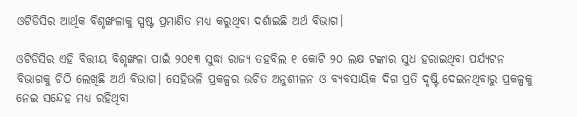ଓଟିଡିସିର ଆର୍ଥିକ ବିଶୃଙ୍ଖଳାକୁ ସ୍ପଷ୍ଟ ପ୍ରମାଣିତ ମଧ୍ୟ କରୁଥିବା ଦର୍ଶାଇଛି ଅର୍ଥ ବିଭାଗ।

ଓଟିଡିସିର ଏହି ବିତ୍ତୀୟ ବିଶୃଙ୍ଖଳା ପାଇଁ ୨୦୧୩ ସୁଦ୍ଧା ରାଜ୍ୟ ତହବିଲ ୧ କୋଟି ୨୦ ଲକ୍ଷ ଟଙ୍କାର ସୁଧ ହରାଇଥିବା ପର୍ଯ୍ୟଟନ ବିଭାଗକୁ ଚିଠି ଲେଖିଛି ଅର୍ଥ ବିଭାଗ। ସେହିଭଳି ପ୍ରକଳ୍ପର ଉଚିତ ଅନୁଶୀଳନ ଓ ବ୍ୟବସାୟିକ ଦିଗ ପ୍ରତି ଦୃଷ୍ଟି ଦେଇନଥିବାରୁ ପ୍ରକଳ୍ପକୁ ନେଇ ସନ୍ଦେହ ମଧ୍ୟ ରହିଥିବା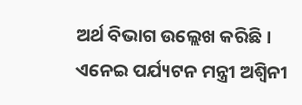ଅର୍ଥ ବିଭାଗ ଉଲ୍ଲେଖ କରିଛି। ଏନେଇ ପର୍ଯ୍ୟଟନ ମନ୍ତ୍ରୀ ଅଶ୍ୱିନୀ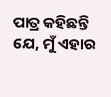ପାତ୍ର କହିଛନ୍ତି ଯେ, ମୁଁ ଏହାର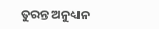ତୁରନ୍ତ ଅନୁଧ୍ୟାନ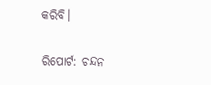କରିବି।

ରିପୋର୍ଟ: ଚନ୍ଦନ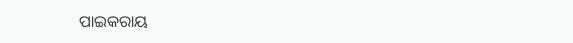ପାଇକରାୟ